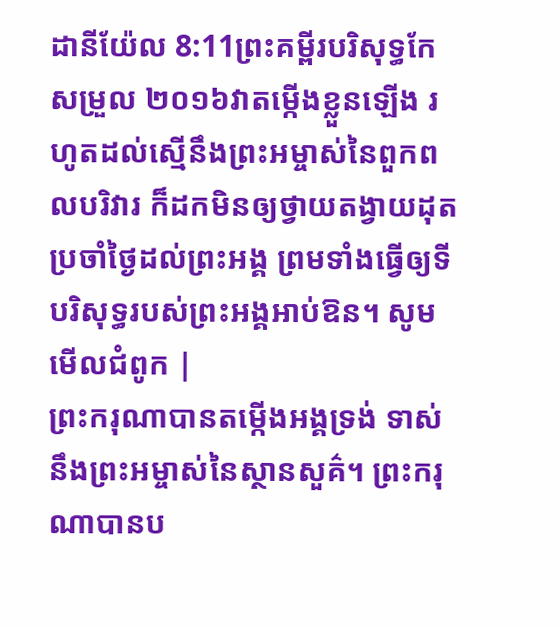ដានីយ៉ែល 8:11ព្រះគម្ពីរបរិសុទ្ធកែសម្រួល ២០១៦វាតម្កើងខ្លួនឡើង រហូតដល់ស្មើនឹងព្រះអម្ចាស់នៃពួកពលបរិវារ ក៏ដកមិនឲ្យថ្វាយតង្វាយដុតប្រចាំថ្ងៃដល់ព្រះអង្គ ព្រមទាំងធ្វើឲ្យទីបរិសុទ្ធរបស់ព្រះអង្គអាប់ឱន។ សូមមើលជំពូក |
ព្រះករុណាបានតម្កើងអង្គទ្រង់ ទាស់នឹងព្រះអម្ចាស់នៃស្ថានសួគ៌។ ព្រះករុណាបានប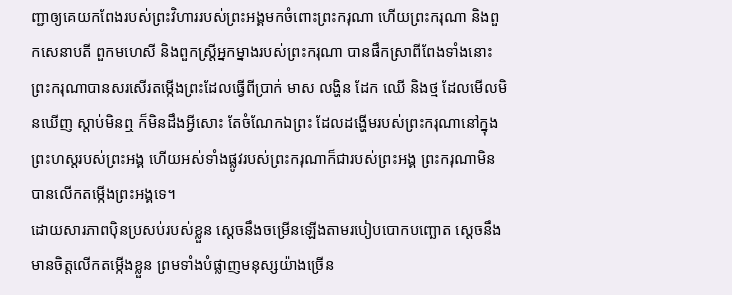ញ្ជាឲ្យគេយកពែងរបស់ព្រះវិហាររបស់ព្រះអង្គមកចំពោះព្រះករុណា ហើយព្រះករុណា និងពួកសេនាបតី ពួកមហេសី និងពួកស្ដ្រីអ្នកម្នាងរបស់ព្រះករុណា បានផឹកស្រាពីពែងទាំងនោះ ព្រះករុណាបានសរសើរតម្កើងព្រះដែលធ្វើពីប្រាក់ មាស លង្ហិន ដែក ឈើ និងថ្ម ដែលមើលមិនឃើញ ស្តាប់មិនឮ ក៏មិនដឹងអ្វីសោះ តែចំណែកឯព្រះ ដែលដង្ហើមរបស់ព្រះករុណានៅក្នុងព្រះហស្តរបស់ព្រះអង្គ ហើយអស់ទាំងផ្លូវរបស់ព្រះករុណាក៏ជារបស់ព្រះអង្គ ព្រះករុណាមិនបានលើកតម្កើងព្រះអង្គទេ។
ដោយសារភាពប៉ិនប្រសប់របស់ខ្លួន ស្ដេចនឹងចម្រើនឡើងតាមរបៀបបោកបញ្ឆោត ស្ដេចនឹងមានចិត្តលើកតម្កើងខ្លួន ព្រមទាំងបំផ្លាញមនុស្សយ៉ាងច្រើន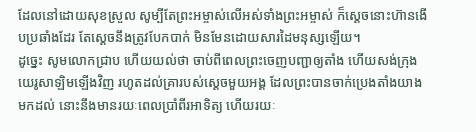ដែលនៅដោយសុខស្រួល សូម្បីតែព្រះអម្ចាស់លើអស់ទាំងព្រះអម្ចាស់ ក៏ស្ដេចនោះហ៊ានងើបប្រឆាំងដែរ តែស្ដេចនឹងត្រូវបែកបាក់ មិនមែនដោយសារដៃមនុស្សឡើយ។
ដូច្នេះ សូមលោកជ្រាប ហើយយល់ថា ចាប់ពីពេលព្រះចេញបញ្ជាឲ្យតាំង ហើយសង់ក្រុងយេរូសាឡិមឡើងវិញ រហូតដល់គ្រារបស់ស្ដេចមួយអង្គ ដែលព្រះបានចាក់ប្រេងតាំងយាងមកដល់ នោះនឹងមានរយៈពេលប្រាំពីរអាទិត្យ ហើយរយៈ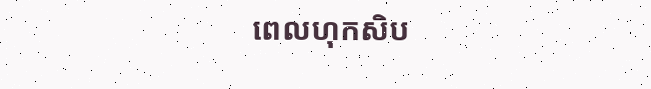ពេលហុកសិប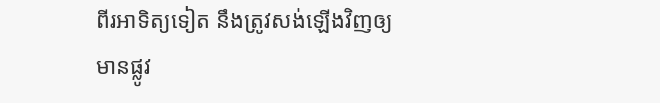ពីរអាទិត្យទៀត នឹងត្រូវសង់ឡើងវិញឲ្យមានផ្លូវ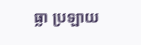ធ្លា ប្រឡាយ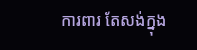ការពារ តែសង់ក្នុង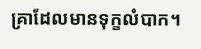គ្រាដែលមានទុក្ខលំបាក។